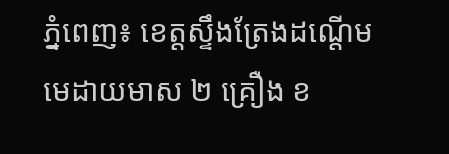ភ្នំពេញ៖ ខេត្តស្ទឹងត្រែងដណ្តើមមេដាយមាស ២ គ្រឿង ខ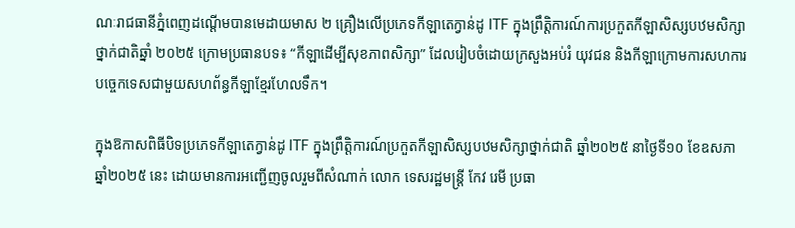ណៈរាជធានីភ្នំពេញដណ្តើមបានមេដាយមាស ២ គ្រឿងលើប្រភេទកីឡាតេក្វាន់ដូ ITF ក្នុងព្រឹតិ្តការណ៍ការប្រកួតកីឡាសិស្សបឋមសិក្សាថ្នាក់ជាតិឆ្នាំ ២០២៥ ក្រោមប្រធានបទ៖ “កីឡាដើម្បីសុខភាពសិក្សា” ដែលរៀបចំដោយក្រសួងអប់រំ យុវជន និងកីឡាក្រោមការសហការបច្ចេកទេសជាមួយសហព័ន្ធកីឡាខ្មែរហែលទឹក។

ក្នុងឱកាសពិធីបិទប្រភេទកីឡាតេក្វាន់ដូ ITF ក្នុងព្រឹត្តិការណ៍ប្រកួតកីឡាសិស្សបឋមសិក្សាថ្នាក់ជាតិ ឆ្នាំ២០២៥ នាថ្ងៃទី១០ ខែឧសភា ឆ្នាំ២០២៥ នេះ ដោយមានការអញ្ជើញចូលរួមពីសំណាក់ លោក ទេសរដ្ឋមន្ត្រី កែវ រេមី ប្រធា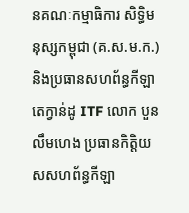នគណៈកម្មាធិការ សិទ្ធិមនុស្សកម្ពុជា (គ.ស.ម.ក.) និងប្រធានសហព័ន្ធកីឡាតេក្វាន់ដូ ITF លោក បួន លឹមហេង ប្រធានកិត្តិយសសហព័ន្ធកីឡា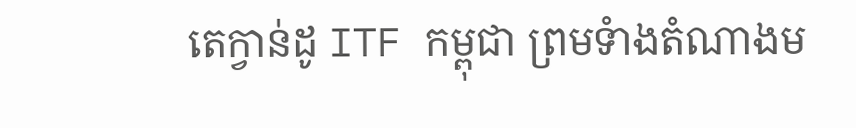តេក្វាន់ដូ ITF កម្ពុជា ព្រមទំាងតំណាងម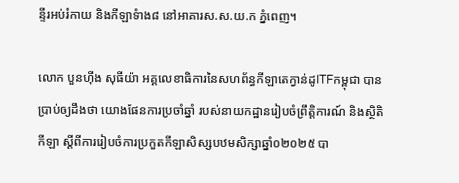ន្ទីរអប់រំកាយ និងកីឡាទំាង៨ នៅអាគារស.ស.យ.ក ភ្នំពេញ។

លោក បួនហ៊ីង សុធីយ៉ា អគ្គលេខាធិការនៃសហព័ន្ធកីឡាតេក្វាន់ដូITFកម្ពុជា បានប្រាប់ឲ្យដឹងថា យោងផែនការប្រចាំឆ្នាំ របស់នាយកដ្ឋានរៀបចំព្រឹត្តិការណ៍ និងស្ថិតិកីឡា ស្តីពីការរៀបចំការប្រកួតកីឡាសិស្សបឋមសិក្សាឆ្នាំ០២០២៥ បា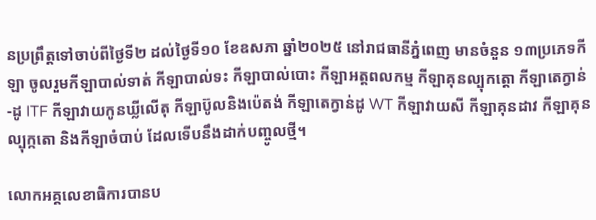នប្រព្រឹត្តទៅចាប់ពីថ្ងៃទី២ ដល់ថ្ងៃទី១០ ខែឧសភា ឆ្នាំ២០២៥ នៅរាជធានីភ្នំពេញ មានចំនួន ១៣ប្រភេទកីឡា ចូលរួមកីឡាបាល់ទាត់ កីឡាបាល់ទះ កីឡាបាល់បោះ កីឡាអត្តពលកម្ម កីឡាគុនល្បុកត្តោ កីឡាតេក្វាន់-ដូ ITF កីឡាវាយកូនឃ្លីលើតុ កីឡាប៊ូលនិងប៉េតង់ កីឡាតេក្វាន់ដូ WT កីឡាវាយសី កីឡាគុនដាវ កីឡាគុនល្បុក្កតោ និងកីឡាចំបាប់ ដែលទើបនឹងដាក់បញ្ចូលថ្មី។

លោកអគ្គលេខាធិការបានប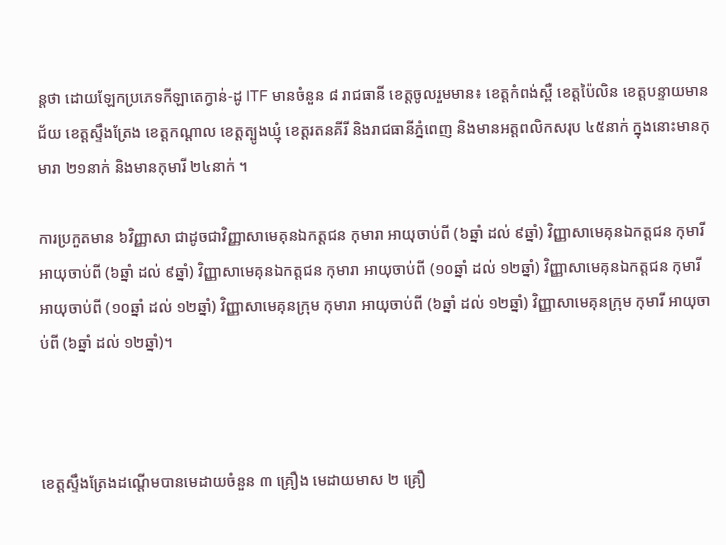ន្តថា ដោយឡែកប្រភេទកីឡាតេក្វាន់-ដូ ITF មានចំនួន ៨ រាជធានី ខេត្តចូលរួមមាន៖ ខេត្តកំពង់ស្ពឺ ខេត្តប៉ៃលិន ខេត្តបន្ទាយមានជ័យ ខេត្តស្ទឹងត្រែង ខេត្តកណ្តាល ខេត្តត្បូងឃ្មុំ ខេត្តរតនគីរី និងរាជធានីភ្នំពេញ និងមានអត្តពលិកសរុប ៤៥នាក់ ក្នុងនោះមានកុមារា ២១នាក់ និងមានកុមារី ២៤នាក់ ។

ការប្រកួតមាន ៦វិញ្ញាសា ជាដូចជាវិញ្ញាសាមេគុនឯកត្តជន កុមារា អាយុចាប់ពី (៦ឆ្នាំ ដល់ ៩ឆ្នាំ) វិញ្ញាសាមេគុនឯកត្តជន កុមារី អាយុចាប់ពី (៦ឆ្នាំ ដល់ ៩ឆ្នាំ) វិញ្ញាសាមេគុនឯកត្តជន កុមារា អាយុចាប់ពី (១០ឆ្នាំ ដល់ ១២ឆ្នាំ) វិញ្ញាសាមេគុនឯកត្តជន កុមារី អាយុចាប់ពី (១០ឆ្នាំ ដល់ ១២ឆ្នាំ) វិញ្ញាសាមេគុនក្រុម កុមារា អាយុចាប់ពី (៦ឆ្នាំ ដល់ ១២ឆ្នាំ) វិញ្ញាសាមេគុនក្រុម កុមារី អាយុចាប់ពី (៦ឆ្នាំ ដល់ ១២ឆ្នាំ)។



ខេត្តស្ទឹងត្រែងដណ្តើមបានមេដាយចំនួន ៣ គ្រឿង មេដាយមាស ២ គ្រឿ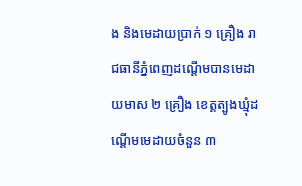ង និងមេដាយប្រាក់ ១ គ្រឿង រាជធានីភ្នំពេញដណ្តើមបានមេដាយមាស ២ គ្រឿង ខេត្តត្បូងឃ្មុំដណ្តើមមេដាយចំនួន ៣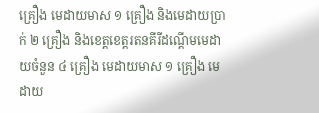គ្រឿង មេដាយមាស ១ គ្រឿង និងមេដាយប្រាក់ ២ គ្រឿង និងខេត្តខេត្តរតនគីរីដណ្តើមមេដាយចំនួន ៤ គ្រឿង មេដាយមាស ១ គ្រឿង មេដាយ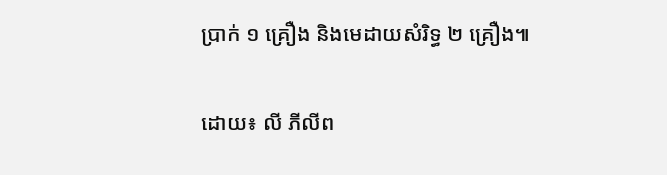ប្រាក់ ១ គ្រឿង និងមេដាយសំរិទ្ធ ២ គ្រឿង៕

ដោយ៖ លី ភីលីព